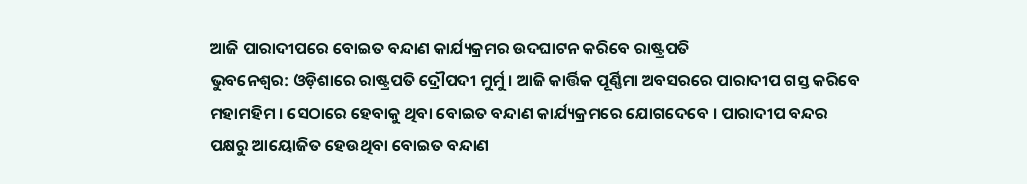ଆଜି ପାରାଦୀପରେ ବୋଇତ ବନ୍ଦାଣ କାର୍ଯ୍ୟକ୍ରମର ଉଦଘାଟନ କରିବେ ରାଷ୍ଟ୍ରପତି
ଭୁବନେଶ୍ବର: ଓଡ଼ିଶାରେ ରାଷ୍ଟ୍ରପତି ଦ୍ରୌପଦୀ ମୁର୍ମୁ । ଆଜି କାର୍ତ୍ତିକ ପୂର୍ଣ୍ଣିମା ଅବସରରେ ପାରାଦୀପ ଗସ୍ତ କରିବେ ମହାମହିମ । ସେଠାରେ ହେବାକୁ ଥିବା ବୋଇତ ବନ୍ଦାଣ କାର୍ଯ୍ୟକ୍ରମରେ ଯୋଗଦେବେ । ପାରାଦୀପ ବନ୍ଦର ପକ୍ଷରୁ ଆୟୋଜିତ ହେଉଥିବା ବୋଇତ ବନ୍ଦାଣ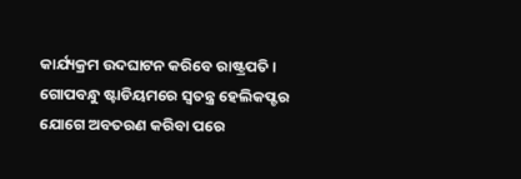କାର୍ଯ୍ୟକ୍ରମ ଉଦଘାଟନ କରିବେ ରାଷ୍ଟ୍ରପତି । ଗୋପବନ୍ଧୁ ଷ୍ଟାଡିୟମରେ ସ୍ବତନ୍ତ୍ର ହେଲିକପ୍ଟର ଯୋଗେ ଅବତରଣ କରିବା ପରେ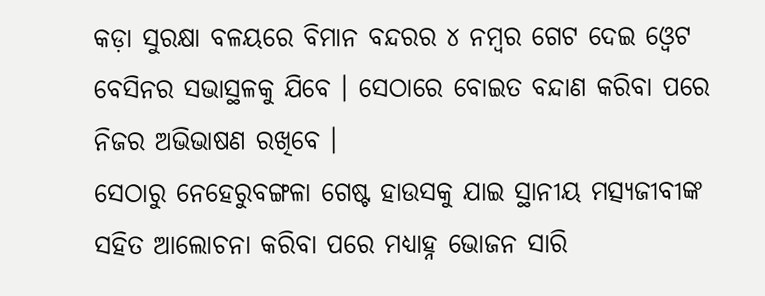କଡ଼ା ସୁରକ୍ଷା ବଳୟରେ ବିମାନ ବନ୍ଦରର ୪ ନମ୍ବର ଗେଟ ଦେଇ ଓ୍ବେଟ ବେସିନର ସଭାସ୍ଥଳକୁ ଯିବେ । ସେଠାରେ ବୋଇତ ବନ୍ଦାଣ କରିବା ପରେ ନିଜର ଅଭିଭାଷଣ ରଖିବେ ।
ସେଠାରୁ ନେହେରୁବଙ୍ଗଳା ଗେଷ୍ଟ ହାଉସକୁ ଯାଇ ସ୍ଥାନୀୟ ମତ୍ସ୍ୟଜୀବୀଙ୍କ ସହିତ ଆଲୋଚନା କରିବା ପରେ ମଧ୍ଯାହ୍ନ ଭୋଜନ ସାରି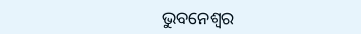ଭୁବନେଶ୍ବର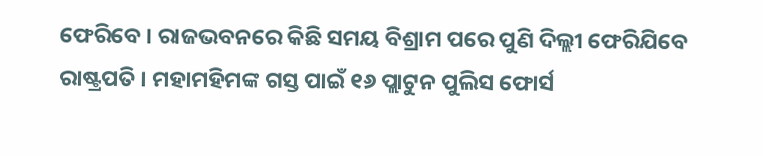ଫେରିବେ । ରାଜଭବନରେ କିଛି ସମୟ ବିଶ୍ରାମ ପରେ ପୁଣି ଦିଲ୍ଲୀ ଫେରିଯିବେ ରାଷ୍ଟ୍ରପତି । ମହାମହିମଙ୍କ ଗସ୍ତ ପାଇଁ ୧୬ ପ୍ଲାଟୁନ ପୁଲିସ ଫୋର୍ସ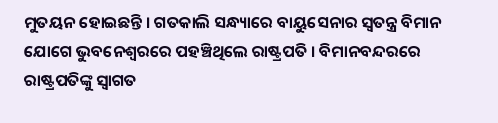ମୁତୟନ ହୋଇଛନ୍ତି । ଗତକାଲି ସନ୍ଧ୍ୟାରେ ବାୟୁସେନାର ସ୍ବତନ୍ତ୍ର ବିମାନ ଯୋଗେ ଭୁବନେଶ୍ବରରେ ପହଞ୍ଚିଥିଲେ ରାଷ୍ଟ୍ରପତି । ବିମାନବନ୍ଦରରେ ରାଷ୍ଟ୍ରପତିଙ୍କୁ ସ୍ବାଗତ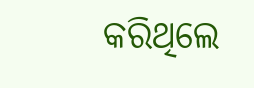କରିଥିଲେ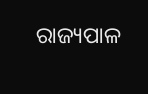ରାଜ୍ୟପାଳ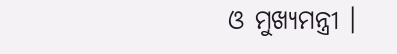ଓ ମୁଖ୍ୟମନ୍ତ୍ରୀ ।